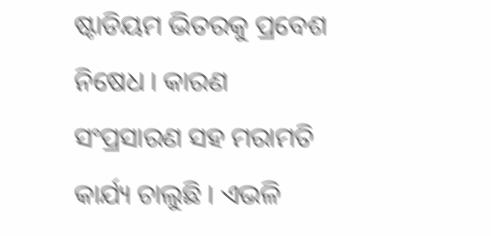ଷ୍ଟାଡିୟମ ଭିତରକୁ ପ୍ରବେଶ ନିଷେଧ । କାରଣ ସଂପ୍ରସାରଣ ସହ ମରାମତି କାର୍ଯ୍ୟ ଚାଲୁଛି । ଏଭଳି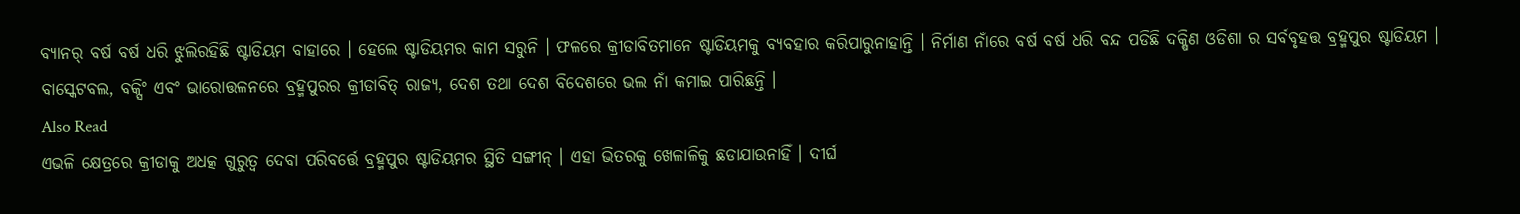ବ୍ୟାନର୍ ବର୍ଷ ବର୍ଷ ଧରି ଝୁଲିରହିଛି ଷ୍ଟାଡିୟମ ବାହାରେ । ହେଲେ ଷ୍ଟାଡିୟମର କାମ ସରୁନି । ଫଳରେ କ୍ରୀଡାବିତମାନେ ଷ୍ଟାଡିୟମକୁ ବ୍ୟବହାର କରିପାରୁନାହାନ୍ତି । ନିର୍ମାଣ ନାଁରେ ବର୍ଷ ବର୍ଷ ଧରି ବନ୍ଦ ପଡିଛି ଦକ୍ଷିଣ ଓଡିଶା ର ସର୍ବବୃହତ୍ତ ବ୍ରହ୍ମପୁର ଷ୍ଟାଡିୟମ । ବାସ୍କେଟବଲ, ବକ୍ସିଂ ଏବଂ ଭାରୋତ୍ତଳନରେ ବ୍ରହ୍ମପୁରର କ୍ରୀଡାବିତ୍ ରାଜ୍ୟ, ଦେଶ ତଥା ଦେଶ ବିଦେଶରେ ଭଲ ନାଁ କମାଇ ପାରିଛନ୍ତି ।
Also Read
ଏଭଳି କ୍ଷେତ୍ରରେ କ୍ରୀଡାକୁ ଅଧତ୍କ ଗୁରୁତ୍ୱ ଦେବା ପରିବର୍ତ୍ତେ ବ୍ରହ୍ମପୁର ଷ୍ଟାଡିୟମର ସ୍ଥିତି ସଙ୍ଗୀନ୍ । ଏହା ଭିତରକୁ ଖେଳାଳିକୁ ଛଡାଯାଉନାହିଁ । ଦୀର୍ଘ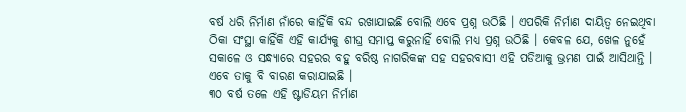ବର୍ଷ ଧରି ନିର୍ମାଣ ନାଁରେ କାହିଁକି ବନ୍ଦ ରଖାଯାଇଛି ବୋଲି ଏବେ ପ୍ରଶ୍ନ ଉଠିଛି । ଏପରିକି ନିର୍ମାଣ ଦାୟିତ୍ୱ ନେଇଥିବା ଠିକା ସଂସ୍ଥା କାହିଁକି ଏହି କାର୍ଯ୍ୟକୁ ଶୀଘ୍ର ସମାପ୍ତ କରୁନାହିଁ ବୋଲି ମଧ୍ୟ ପ୍ରଶ୍ନ ଉଠିଛି । କେବଳ ଯେ, ଖେଳ ନୁହେଁ ସକାଳେ ଓ ସନ୍ଧ୍ୟାରେ ସହରର ବହୁ ବରିଷ୍ଠ ନାଗରିକଙ୍କ ସହ ସହରବାସୀ ଏହି ପଡିଆକୁ ଭ୍ରମଣ ପାଇଁ ଆସିଥାନ୍ତି । ଏବେ ତାକୁ ବି ବାରଣ କରାଯାଇଛି ।
୩୦ ବର୍ଷ ତଳେ ଏହି ଷ୍ଟାଡିୟମ ନିର୍ମାଣ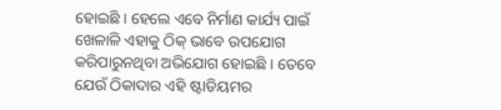ହୋଇଛି । ହେଲେ ଏବେ ନିର୍ମାଣ କାର୍ଯ୍ୟ ପାଇଁ ଖେଳାଳି ଏହାକୁ ଠିକ୍ ଭାବେ ଉପଯୋଗ କରିପାରୁନଥିବା ଅଭିଯୋଗ ହୋଇଛି । ତେବେ ଯେଉଁ ଠିକାଦାର ଏହି ଷ୍ଟାଡିୟମର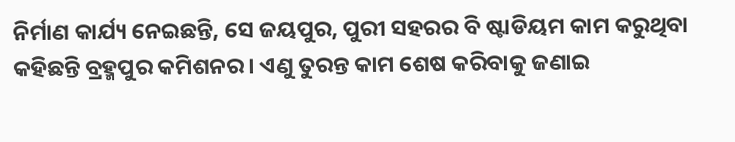ନିର୍ମାଣ କାର୍ଯ୍ୟ ନେଇଛନ୍ତି, ସେ ଜୟପୁର, ପୁରୀ ସହରର ବି ଷ୍ଟାଡିୟମ କାମ କରୁଥିବା କହିଛନ୍ତି ବ୍ରହ୍ମପୁର କମିଶନର । ଏଣୁ ତୁରନ୍ତ କାମ ଶେଷ କରିବାକୁ ଜଣାଇ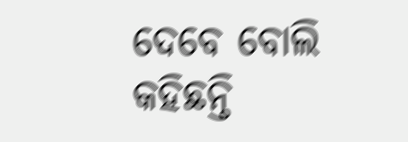ଦେବେ ବୋଲି କହିଛନ୍ତି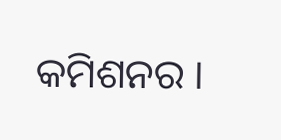କମିଶନର ।